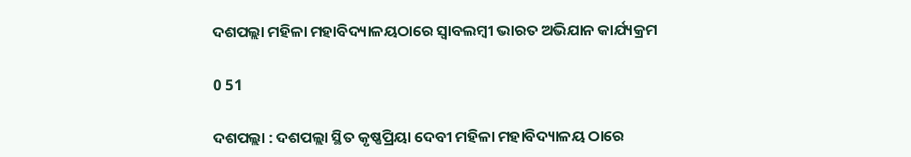ଦଶପଲ୍ଲା ମହିଳା ମହାବିଦ୍ୟାଳୟଠାରେ ସ୍ୱାବଲମ୍ବୀ ଭାରତ ଅଭିଯାନ କାର୍ଯ୍ୟକ୍ରମ

0 51

ଦଶପଲ୍ଲା : ଦଶପଲ୍ଲା ସ୍ଥିତ କୃଷ୍ଣପ୍ରିୟା ଦେବୀ ମହିଳା ମହାବିଦ୍ୟାଳୟ ଠାରେ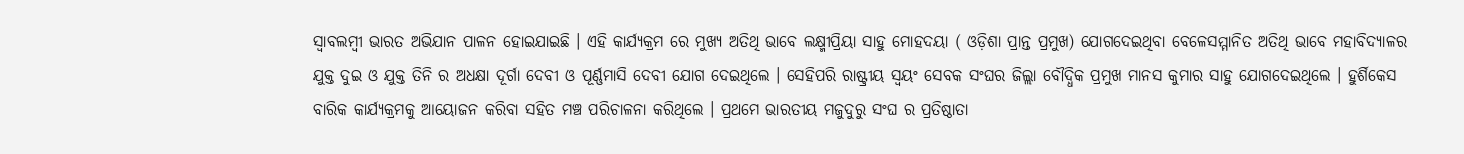ସ୍ୱାବଲମ୍ବୀ ଭାରତ ଅଭିଯାନ ପାଳନ ହୋଇଯାଇଛି । ଏହି କାର୍ଯ୍ୟକ୍ରମ ରେ ମୁଖ୍ୟ ଅତିଥି ଭାବେ ଲକ୍ଷ୍ମୀପ୍ରିୟା ସାହୁ ମୋହଦୟା ( ଓଡ଼ିଶା ପ୍ରାନ୍ତ ପ୍ରମୁଖ) ଯୋଗଦେଇଥିବା ବେଳେସମ୍ମାନିତ ଅତିଥି ଭାବେ ମହାବିଦ୍ୟାଳର ଯୁକ୍ତ ଦୁଇ ଓ ଯୁକ୍ତ ତିନି ର ଅଧକ୍ଷା ଦୂର୍ଗା ଦେବୀ ଓ ପୂର୍ଣ୍ଣମାସି ଦେବୀ ଯୋଗ ଦେଇଥିଲେ । ସେହିପରି ରାଷ୍ଟ୍ରୀୟ ସ୍ୱୟଂ ସେବକ ସଂଘର ଜିଲ୍ଲା ବୌଦ୍ଧିକ ପ୍ରମୁଖ ମାନସ କୁମାର ସାହୁ ଯୋଗଦେଇଥିଲେ । ହୁର୍ଶିକେସ ବାରିକ କାର୍ଯ୍ୟକ୍ରମକୁ ଆୟୋଜନ କରିବା ସହିତ ମଞ୍ଚ ପରିଚାଳନା କରିଥିଲେ । ପ୍ରଥମେ ଭାରତୀୟ ମଜୁଦୁରୁ ସଂଘ ର ପ୍ରତିଷ୍ଠାତା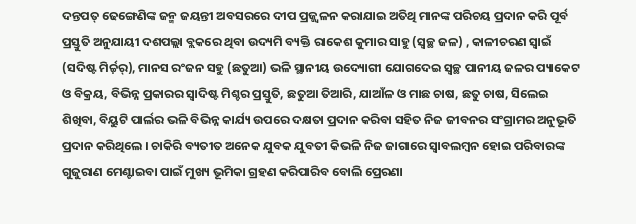ଦନ୍ତପତ୍‌ ଢେଙ୍ଗେଣିଙ୍କ ଜନ୍ମ ଜୟନ୍ତୀ ଅବସରରେ ଦୀପ ପ୍ରଜ୍ଜ୍ୱଳନ କରାଯାଇ ଅତିଥି ମାନଙ୍କ ପରିଚୟ ପ୍ରଦାନ କରି ପୂର୍ବ ପ୍ରସ୍ତୁତି ଅନୁଯାୟୀ ଦଶପଲ୍ଲା ବ୍ଲକରେ ଥିବା ଉଦ୍ୟମି ବ୍ୟକ୍ତି ରାକେଶ କୁମାର ସାହୁ (ସ୍ୱଚ୍ଛ ଜଳ) , କାଳୀଚରଣ ସ୍ୱାଇଁ (ସଦିଷ୍ଟ ମିର୍ଚ୍ଚ଼ର୍‌), ମାନସ ରଂଜନ ସହୁ (ଛତୁଆ) ଭଳି ସ୍ଥାନୀୟ ଉଦ୍ୟୋଗୀ ଯୋଗଦେଇ ସ୍ୱଚ୍ଛ ପାନୀୟ ଜଳର ପ୍ୟାକେଟ ଓ ବିକ୍ରୟ, ବିଭିନ୍ନ ପ୍ରକାରର ସ୍ୱାଦିଷ୍ଟ ମିଶ୍ଚର ପ୍ରସ୍ତୁତି, ଛତୁଆ ତିଆରି, ଯାଆଁଳ ଓ ମାଛ ଚାଷ, ଛତୁ ଚାଷ, ସିଲେଇ ଶିଖିବା, ବିୟୁଟି ପାର୍ଲର ଭଳି ବିଭିନ୍ନ କାର୍ଯ୍ୟ ଉପରେ ଦକ୍ଷତା ପ୍ରଦାନ କରିବା ସହିତ ନିଜ ଜୀବନର ସଂଗ୍ରାମର ଅନୁଭୂତି ପ୍ରଦାନ କରିଥିଲେ । ଚାକିରି ବ୍ୟତୀତ ଅନେକ ଯୁବକ ଯୁବତୀ କିଭଳି ନିଜ ଜାଗାରେ ସ୍ୱାବଲମ୍ବନ ହୋଇ ପରିବାରଙ୍କ ଗୁଜୁରାଣ ମେଣ୍ଟାଇବା ପାଇଁ ମୁଖ୍ୟ ଭୂମିକା ଗ୍ରହଣ କରିପାରିବ ବୋଲି ପ୍ରେରଣା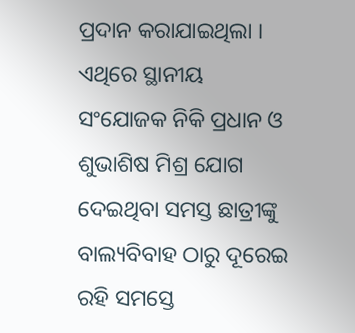ପ୍ରଦାନ କରାଯାଇଥିଲା । ଏଥିରେ ସ୍ଥାନୀୟ ସଂଯୋଜକ ନିକି ପ୍ରଧାନ ଓ ଶୁଭାଶିଷ ମିଶ୍ର ଯୋଗ ଦେଇଥିବା ସମସ୍ତ ଛାତ୍ରୀଙ୍କୁ ବାଲ୍ୟବିବାହ ଠାରୁ ଦୂରେଇ ରହି ସମସ୍ତେ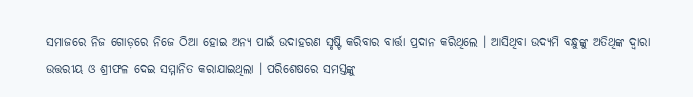ସମାଜରେ ନିଜ ଗୋଡ଼ରେ ନିଜେ ଠିଆ ହୋଇ ଅନ୍ୟ ପାଇଁ ଉଦାହରଣ ସୃଷ୍ଟି କରିବାର ବାର୍ତ୍ତା ପ୍ରଦାନ କରିଥିଲେ । ଆସିଥିବା ଉଦ୍ୟମି ବନ୍ଧୁଙ୍କୁ ଅତିଥିଙ୍କ ଦ୍ୱାରା ଉତ୍ତରୀୟ ଓ ଶ୍ରୀଫଳ ଦେଇ ସମ୍ମାନିତ କରାଯାଇଥିଲା । ପରିଶେଷରେ ସମସ୍ତଙ୍କୁ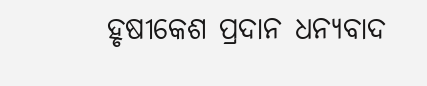ହୃଷୀକେଶ ପ୍ରଦାନ ଧନ୍ୟବାଦ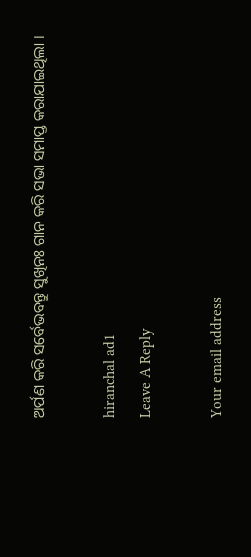ଅର୍ପଣ କରି ସର୍ବେଭବନ୍ତୁ ସୁଖିନଃ ଗାନ କରି ସଭା ସମାପ୍ତ କରାଯାଇଥିଲା ।

hiranchal ad1
Leave A Reply

Your email address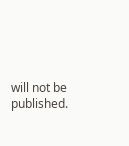will not be published.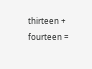thirteen + fourteen =